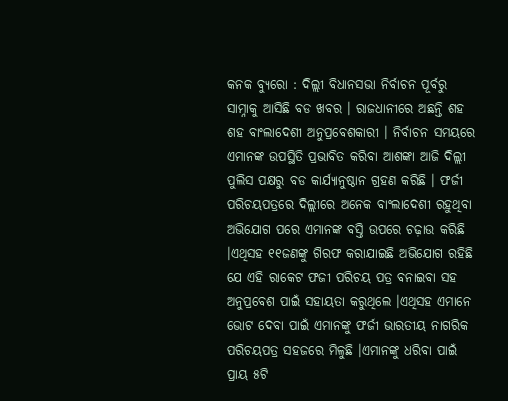କନକ ବ୍ୟୁରୋ : ଦିଲ୍ଲୀ ବିଧାନସଭା ନିର୍ବାଚନ ପୂର୍ବରୁ ସାମ୍ନାକୁ ଆସିଛି ବଡ ଖବର । ରାଜଧାନୀରେ ଅଛନ୍ତି ଶହ ଶହ ବାଂଲାଦେଶୀ ଅନୁପ୍ରବେଶକାରୀ । ନିର୍ବାଚନ ସମୟରେ ଏମାନଙ୍କ ଉପସ୍ଥିତି ପ୍ରଭାବିତ କରିବା ଆଶଙ୍କା ଆଜି ଦିଲ୍ଲୀ ପୁଲିସ ପକ୍ଷରୁ ବଡ କାର୍ଯ୍ୟାନୁଷ୍ଠାନ ଗ୍ରହଣ କରିଛି । ଫର୍ଜୀ ପରିଚୟପତ୍ରରେ ଦିଲ୍ଲୀରେ ଅନେକ ବାଂଲାଦେଶୀ ରହୁଥିବା ଅଭିଯୋଗ ପରେ ଏମାନଙ୍କ ବସ୍ତି ଉପରେ ଚଢ଼ାଉ କରିଛି ।ଏଥିସହ ୧୧ଜଣଙ୍କୁ ଗିରଫ କରାଯାଇଛି ଅଭିଯୋଗ ରହିଛି ଯେ ଏହି ରାକେଟ ଫଜୀ ପରିଚୟ ପତ୍ର ବନାଇବା ସହ ଅନୁପ୍ରବେଶ ପାଇଁ ସହାୟତା କରୁଥିଲେ ।ଏଥିସହ ଏମାନେ ଭୋଟ ଦେବା ପାଇଁ ଏମାନଙ୍କୁ ଫର୍ଜୀ ଭାରତୀୟ ନାଗରିକ ପରିଚୟପତ୍ର ସହଜରେ ମିଳୁଛି ।ଏମାନଙ୍କୁ ଧରିବା ପାଇଁ ପ୍ରାୟ ୫ଟି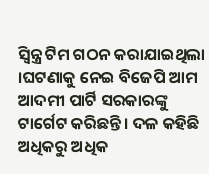ସ୍ବିନ୍ତ୍ର ଟିମ ଗଠନ କରାଯାଇଥିଲା ।ଘଟଣାକୁ ନେଇ ବିଜେପି ଆମ ଆଦମୀ ପାର୍ଟି ସରକାରଙ୍କୁ ଟାର୍ଗେଟ କରିଛନ୍ତି । ଦଳ କହିଛି ଅଧିକରୁ ଅଧିକ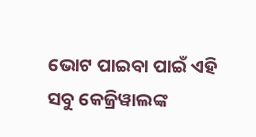ଭୋଟ ପାଇବା ପାଇଁ ଏହି ସବୁ କେଜ୍ରିୱାଲଙ୍କ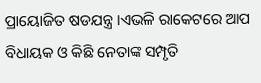ପ୍ରାୟୋଜିତ ଷଡଯନ୍ତ୍ର ।ଏଭଳି ରାକେଟରେ ଆପ ବିଧାୟକ ଓ କିଛି ନେତାଙ୍କ ସମ୍ପୃତି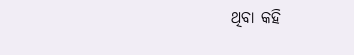ଥିବା କହି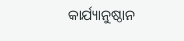କାର୍ଯ୍ୟାନୁଷ୍ଠାନ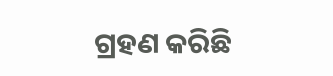ଗ୍ରହଣ କରିଛି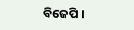ବିଜେପି ।